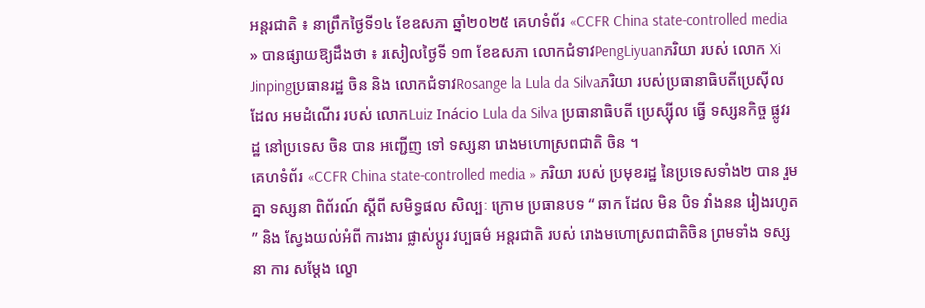អន្តរជាតិ ៖ នាព្រឹកថ្ងៃទី១៤ ខែឧសភា ឆ្នាំ២០២៥ គេហទំព័រ «CCFR China state-controlled media » បានផ្សាយឱ្យដឹងថា ៖ រសៀលថ្ងៃទី ១៣ ខែឧសភា លោកជំទាវPengLiyuanភរិយា របស់ លោក Xi Jinpingប្រធានរដ្ឋ ចិន និង លោកជំទាវRosange la Lula da Silvaភរិយា របស់ប្រធានាធិបតីប្រេស៊ីល ដែល អមដំណើរ របស់ លោកLuiz Inácio Lula da Silva ប្រធានាធិបតី ប្រេស្ស៊ីល ធ្វើ ទស្សនកិច្ច ផ្លូវរដ្ឋ នៅប្រទេស ចិន បាន អញ្ជើញ ទៅ ទស្សនា រោងមហោស្រពជាតិ ចិន ។
គេហទំព័រ «CCFR China state-controlled media » ភរិយា របស់ ប្រមុខរដ្ឋ នៃប្រទេសទាំង២ បាន រួមគ្នា ទស្សនា ពិព័រណ៍ ស្តីពី សមិទ្ធផល សិល្បៈ ក្រោម ប្រធានបទ “ ឆាក ដែល មិន បិទ វាំងនន រៀងរហូត ” និង ស្វែងយល់អំពី ការងារ ផ្លាស់ប្តូរ វប្បធម៌ អន្តរជាតិ របស់ រោងមហោស្រពជាតិចិន ព្រមទាំង ទស្សនា ការ សម្តែង ល្ខោ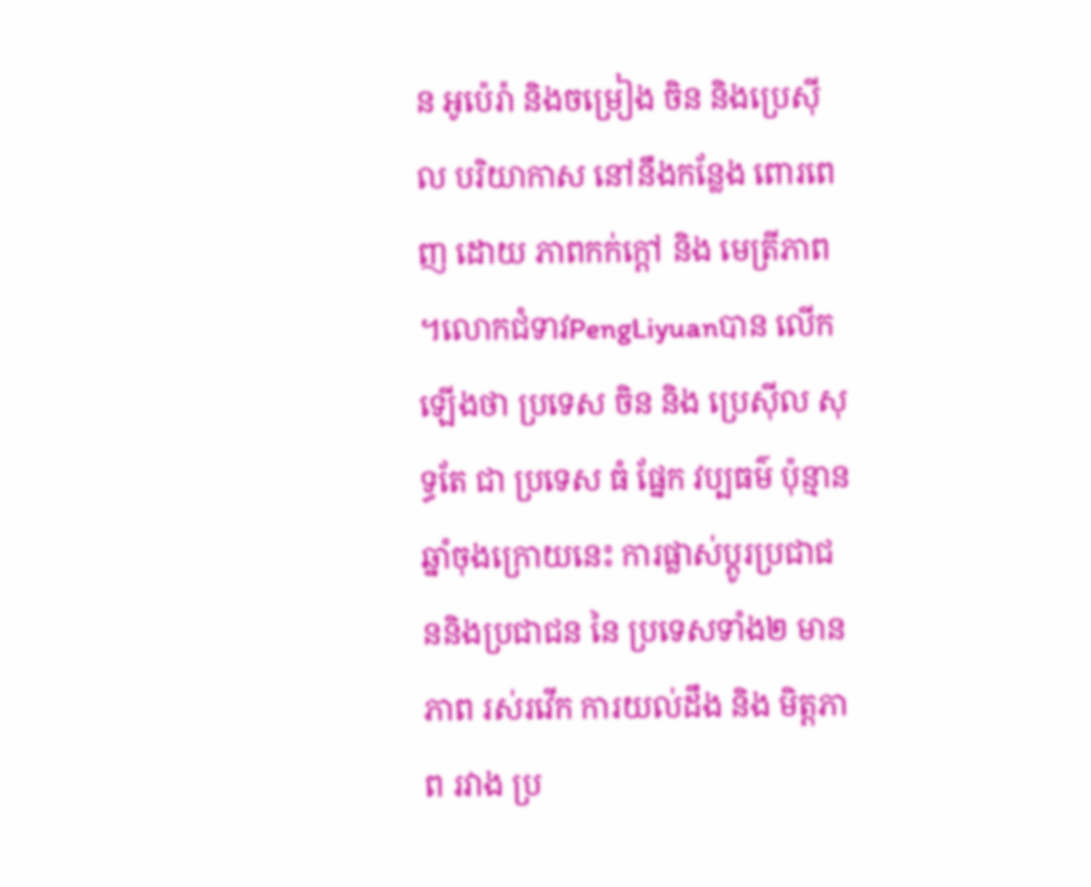ន អូប៉េរ៉ា និងចម្រៀង ចិន និងប្រេស៊ីល បរិយាកាស នៅនឹងកន្លែង ពោរពេញ ដោយ ភាពកក់ក្តៅ និង មេត្រីភាព ។លោកជំទាវPengLiyuanបាន លើកឡើងថា ប្រទេស ចិន និង ប្រេស៊ីល សុទ្ធតែ ជា ប្រទេស ធំ ផ្នែក វប្បធម៌ ប៉ុន្មាន ឆ្នាំចុងក្រោយនេះ ការផ្លាស់ប្តូរប្រជាជននិងប្រជាជន នៃ ប្រទេសទាំង២ មានភាព រស់រវើក ការយល់ដឹង និង មិត្តភាព រវាង ប្រ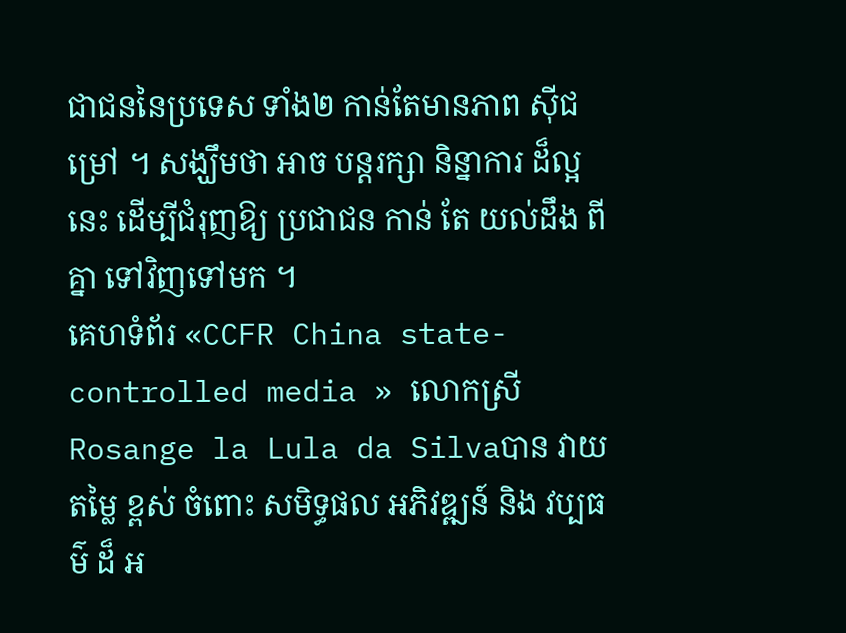ជាជននៃប្រទេស ទាំង២ កាន់តែមានភាព ស៊ីជម្រៅ ។ សង្ឃឹមថា អាច បន្តរក្សា និន្នាការ ដ៏ល្អ នេះ ដើម្បីជំរុញឱ្យ ប្រជាជន កាន់ តែ យល់ដឹង ពីគ្នា ទៅវិញទៅមក ។
គេហទំព័រ «CCFR China state-controlled media » លោកស្រី Rosange la Lula da Silvaបាន វាយតម្លៃ ខ្ពស់ ចំពោះ សមិទ្ធផល អភិវឌ្ឍន៍ និង វប្បធម៌ ដ៏ អ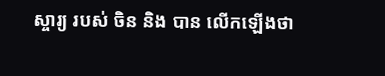ស្ចារ្យ របស់ ចិន និង បាន លើកឡើងថា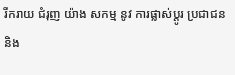រីករាយ ជំរុញ យ៉ាង សកម្ម នូវ ការផ្លាស់ប្តូរ ប្រជាជន និង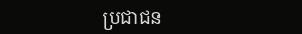ប្រជាជន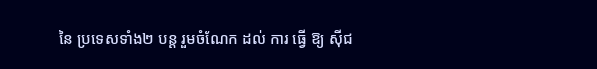នៃ ប្រទេសទាំង២ បន្ត រួមចំណែក ដល់ ការ ធ្វើ ឱ្យ ស៊ីជ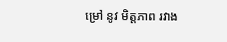ម្រៅ នូវ មិត្តភាព រវាង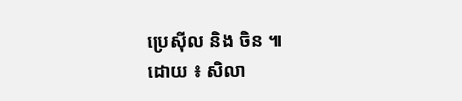ប្រេស៊ីល និង ចិន ៕
ដោយ ៖ សិលា